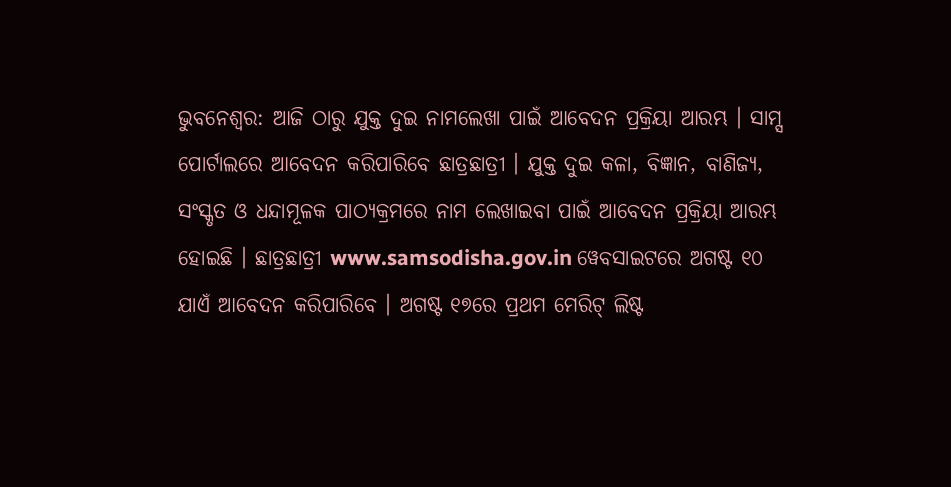ଭୁବନେଶ୍ବର: ଆଜି ଠାରୁ ଯୁକ୍ତ ଦୁଇ ନାମଲେଖା ପାଇଁ ଆବେଦନ ପ୍ରକ୍ରିୟା ଆରମ୍ଭ । ସାମ୍ସ ପୋର୍ଟାଲରେ ଆବେଦନ କରିପାରିବେ ଛାତ୍ରଛାତ୍ରୀ । ଯୁକ୍ତ ଦୁଇ କଳା, ବିଜ୍ଞାନ, ବାଣିଜ୍ୟ, ସଂସ୍କୃତ ଓ ଧନ୍ଦାମୂଳକ ପାଠ୍ୟକ୍ରମରେ ନାମ ଲେଖାଇବା ପାଇଁ ଆବେଦନ ପ୍ରକ୍ରିୟା ଆରମ୍ଭ ହୋଇଛି । ଛାତ୍ରଛାତ୍ରୀ www.samsodisha.gov.in ୱେବସାଇଟରେ ଅଗଷ୍ଟ ୧୦ ଯାଏଁ ଆବେଦନ କରିପାରିବେ । ଅଗଷ୍ଟ ୧୭ରେ ପ୍ରଥମ ମେରିଟ୍ ଲିଷ୍ଟ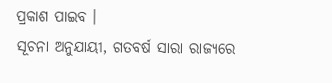ପ୍ରକାଶ ପାଇବ ।
ସୂଚନା ଅନୁଯାୟୀ, ଗତବର୍ଷ ସାରା ରାଜ୍ୟରେ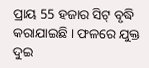ପ୍ରାୟ 55 ହଜାର ସିଟ୍ ବୃଦ୍ଧି କରାଯାଇଛି । ଫଳରେ ଯୁକ୍ତ ଦୁଇ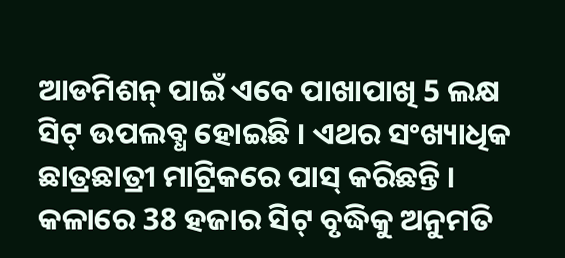ଆଡମିଶନ୍ ପାଇଁ ଏବେ ପାଖାପାଖି 5 ଲକ୍ଷ ସିଟ୍ ଉପଲବ୍ଧ ହୋଇଛି । ଏଥର ସଂଖ୍ୟାଧିକ ଛାତ୍ରଛାତ୍ରୀ ମାଟ୍ରିକରେ ପାସ୍ କରିଛନ୍ତି । କଳାରେ 38 ହଜାର ସିଟ୍ ବୃଦ୍ଧିକୁ ଅନୁମତି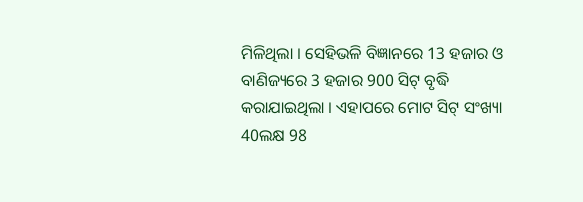ମିଳିଥିଲା । ସେହିଭଳି ବିଜ୍ଞାନରେ 13 ହଜାର ଓ ବାଣିଜ୍ୟରେ 3 ହଜାର 900 ସିଟ୍ ବୃଦ୍ଧି କରାଯାଇଥିଲା । ଏହାପରେ ମୋଟ ସିଟ୍ ସଂଖ୍ୟା 40ଲକ୍ଷ 98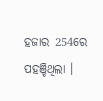ହଜାର 254ରେ ପହଞ୍ଚିଥିଲା ।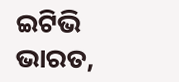ଇଟିଭି ଭାରତ,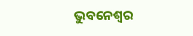ଭୁବନେଶ୍ବର